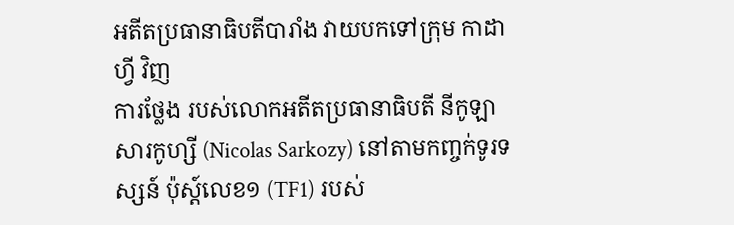អតីតប្រធានាធិបតីបារាំង វាយបកទៅក្រុម កាដាហ្វី វិញ
ការថ្លែង របស់លោកអតីតប្រធានាធិបតី នីកូឡា សារកូហ្សី (Nicolas Sarkozy) នៅតាមកញ្ចក់ទូរទស្សន៍ ប៉ុស្ដ៍លេខ១ (TF1) របស់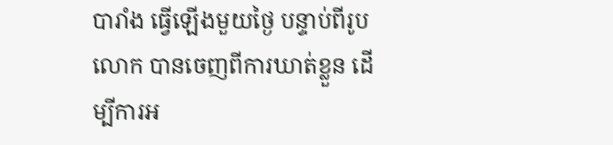បារាំង ធ្វើឡើងមួយថ្ងៃ បន្ទាប់ពីរូបលោក បានចេញពីការឃាត់ខ្លួន ដើម្បីការអ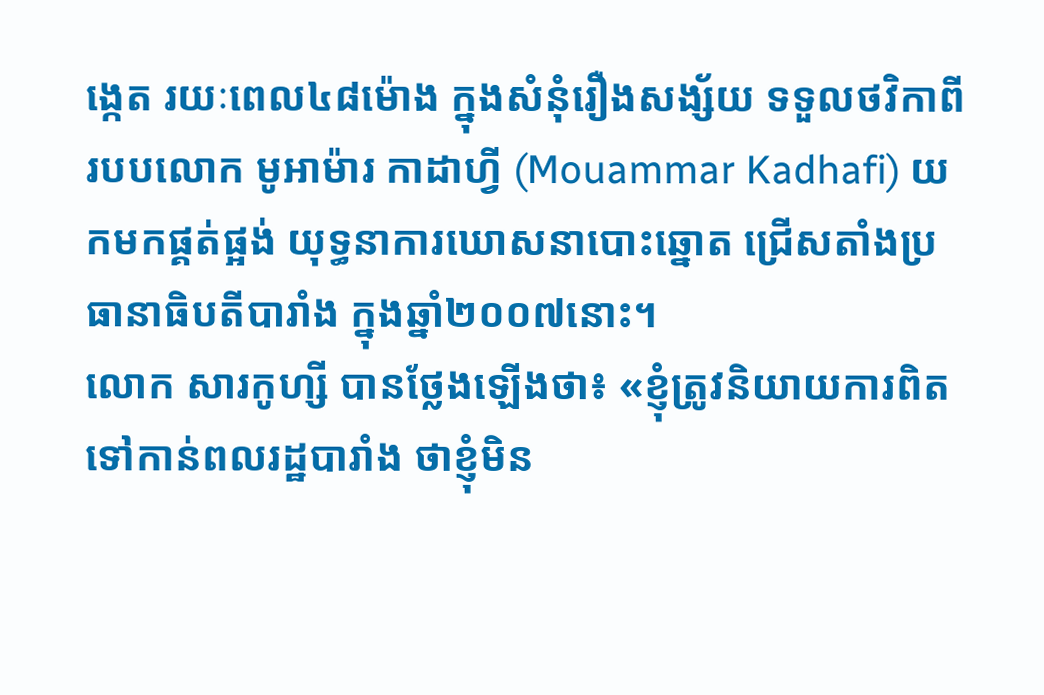ង្កេត រយៈពេល៤៨ម៉ោង ក្នុងសំនុំរឿងសង្ស័យ ទទួលថវិកាពីរបបលោក មូអាម៉ារ កាដាហ្វី (Mouammar Kadhafi) យកមកផ្គត់ផ្អង់ យុទ្ធនាការឃោសនាបោះឆ្នោត ជ្រើសតាំងប្រធានាធិបតីបារាំង ក្នុងឆ្នាំ២០០៧នោះ។
លោក សារកូហ្សី បានថ្លែងឡើងថា៖ «ខ្ញុំត្រូវនិយាយការពិត ទៅកាន់ពលរដ្ឋបារាំង ថាខ្ញុំមិន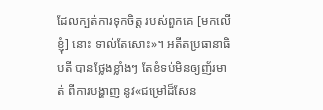ដែលក្បត់ការទុកចិត្ត របស់ពួកគេ [មកលើខ្ញុំ] នោះ ទាល់តែសោះ»។ អតីតប្រធានាធិបតី បានថ្លែងខ្លាំងៗ តែខំទប់មិនឲ្យញ័រមាត់ ពីការបង្ហាញ នូវ«ជម្រៅដ៏សែន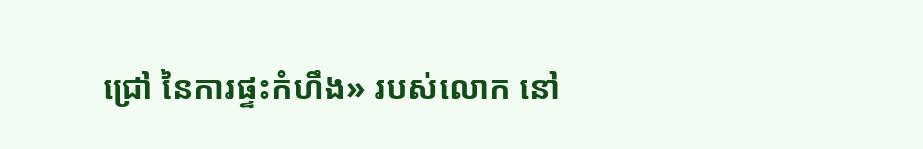ជ្រៅ នៃការផ្ទះកំហឹង» របស់លោក នៅ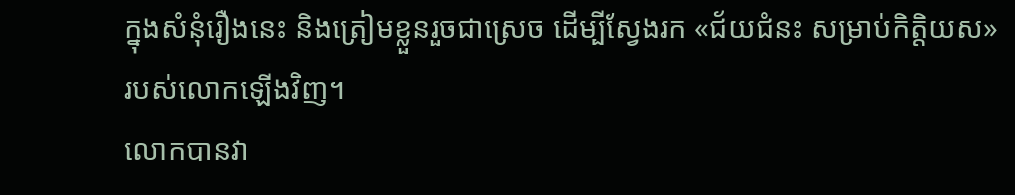ក្នុងសំនុំរឿងនេះ និងត្រៀមខ្លួនរួចជាស្រេច ដើម្បីស្វែងរក «ជ័យជំនះ សម្រាប់កិត្តិយស» របស់លោកឡើងវិញ។
លោកបានវា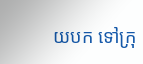យបក ទៅក្រុ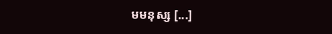មមនុស្ស [...]